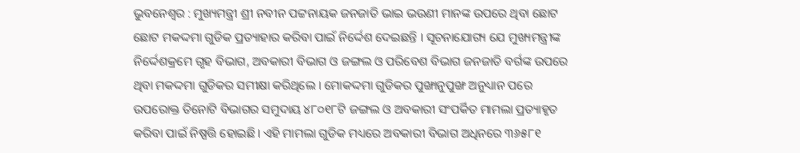ଭୁବନେଶ୍ବର : ମୁଖ୍ୟମନ୍ତ୍ରୀ ଶ୍ରୀ ନବୀନ ପଟ୍ଟନାୟକ ଜନଜାତି ଭାଇ ଭଉଣୀ ମାନଙ୍କ ଉପରେ ଥିବା ଛୋଟ ଛୋଟ ମକଦ୍ଦମା ଗୁଡିକ ପ୍ରତ୍ୟାହାର କରିବା ପାଇଁ ନିର୍ଦ୍ଦେଶ ଦେଇଛନ୍ତି । ସୂଚନାଯୋଗ୍ୟ ଯେ ମୁଖ୍ୟମନ୍ତ୍ରୀଙ୍କ ନିର୍ଦ୍ଦେଶକ୍ରମେ ଗୃହ ବିଭାଗ, ଅବକାରୀ ବିଭାଗ ଓ ଜଙ୍ଗଲ ଓ ପରିବେଶ ବିଭାଗ ଜନଜାତି ବର୍ଗଙ୍କ ଉପରେ ଥିବା ମକଦ୍ଦମା ଗୁଡିକର ସମୀକ୍ଷା କରିଥିଲେ । ମୋକଦ୍ଦମା ଗୁଡିକର ପୁଙ୍ଖାନୁପୁଙ୍ଖ ଅନୁଧ୍ୟାନ ପରେ ଉପରୋକ୍ତ ତିନୋଟି ବିଭାଗର ସମୁଦାୟ ୪୮୦୧୮ଟି ଜଙ୍ଗଲ ଓ ଅବକାରୀ ସଂପର୍କିତ ମାମଲା ପ୍ରତ୍ୟାହୃତ କରିବା ପାଇଁ ନିଷ୍ପତ୍ତି ହୋଇଛି। ଏହି ମାମଲା ଗୁଡିକ ମଧ୍ୟରେ ଅବକାରୀ ବିଭାଗ ଅଧିନରେ ୩୬୫୮୧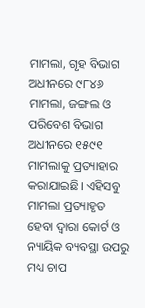ମାମଲା, ଗୃହ ବିଭାଗ ଅଧୀନରେ ୯୮୪୬ ମାମଲା, ଜଙ୍ଗଲ ଓ ପରିବେଶ ବିଭାଗ ଅଧୀନରେ ୧୫୯୧ ମାମଲାକୁ ପ୍ରତ୍ୟାହାର କରାଯାଇଛି। ଏହିସବୁ ମାମଲା ପ୍ରତ୍ୟାହୃତ ହେବା ଦ୍ବାରା କୋର୍ଟ ଓ ନ୍ୟାୟିକ ବ୍ୟବସ୍ଥା ଉପରୁ ମଧ୍ୟ ଚାପ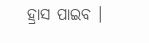ହ୍ରାସ ପାଇବ ।